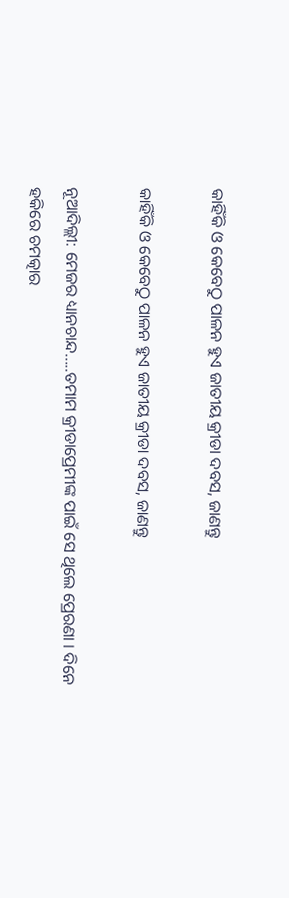କାହିଁକି ଓ କେବେଠୁ ପାଳନ ହୁଏ ଜାତୀୟ କ୍ରୀଡା ଦବସ, ଜାଣନ୍ତୁ

କାହିଁକି ଓ କେବେଠୁ ପାଳନ ହୁଏ ଜାତୀୟ କ୍ରୀଡା ଦବସ, ଜାଣନ୍ତୁ

ନୂଆଦିଲ୍ଲୀ: ମେଜର ଧ୍ୟାନଚାନ୍ଦ.....ତମାମ କ୍ରୀଡାପ୍ରେମୀଙ୍କ ପାଇଁ ସେ ଥିଲେ ପ୍ରେରଣା । ଦିନେ ହକିରେ ଚମତ୍କାର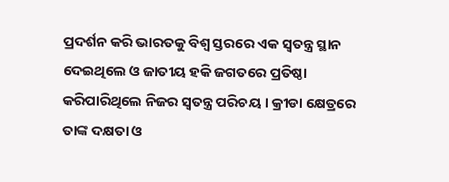ପ୍ରଦର୍ଶନ କରି ଭାରତକୁ ବିଶ୍ବ ସ୍ତରରେ ଏକ ସ୍ବତନ୍ତ୍ର ସ୍ଥାନ ଦେଇଥିଲେ ଓ ଜାତୀୟ ହକି ଜଗତରେ ପ୍ରତିଷ୍ଠା କରିପାରିଥିଲେ ନିଜର ସ୍ବତନ୍ତ୍ର ପରିଚୟ । କ୍ରୀଡା କ୍ଷେତ୍ରରେ ତାଙ୍କ ଦକ୍ଷତା ଓ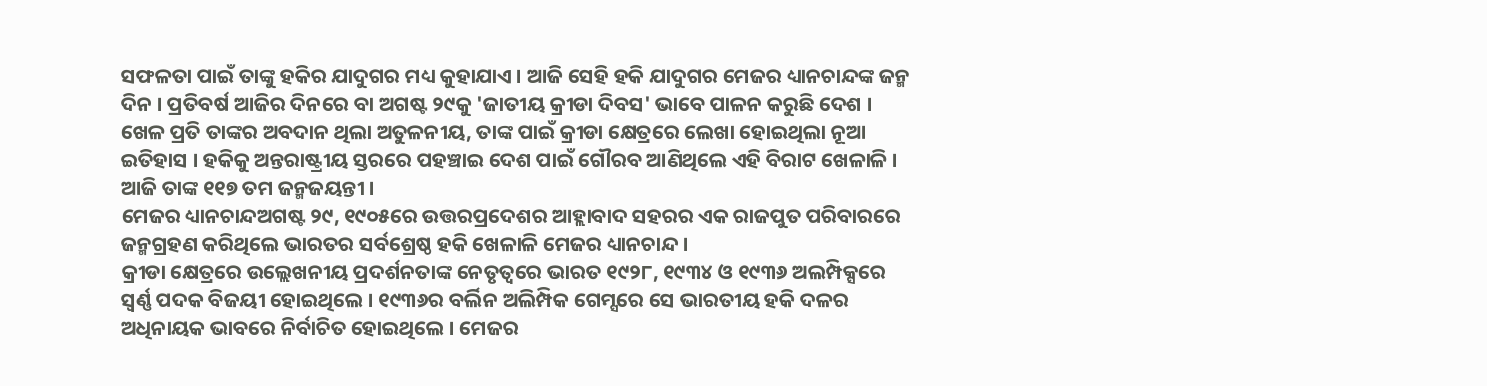ସଫଳତା ପାଇଁ ତାଙ୍କୁ ହକିର ଯାଦୁଗର ମଧ୍ୟ କୁହାଯାଏ । ଆଜି ସେହି ହକି ଯାଦୁଗର ମେଜର ଧ୍ୟାନଚାନ୍ଦଙ୍କ ଜନ୍ମ ଦିନ । ପ୍ରତିବର୍ଷ ଆଜିର ଦିନରେ ବା ଅଗଷ୍ଟ ୨୯କୁ 'ଜାତୀୟ କ୍ରୀଡା ଦିବସ' ଭାବେ ପାଳନ କରୁଛି ଦେଶ । ଖେଳ ପ୍ରତି ତାଙ୍କର ଅବଦାନ ଥିଲା ଅତୁଳନୀୟ, ତାଙ୍କ ପାଇଁ କ୍ରୀଡା କ୍ଷେତ୍ରରେ ଲେଖା ହୋଇଥିଲା ନୂଆ ଇତିହାସ । ହକିକୁ ଅନ୍ତରାଷ୍ଟ୍ରୀୟ ସ୍ତରରେ ପହଞ୍ଚାଇ ଦେଶ ପାଇଁ ଗୌରବ ଆଣିଥିଲେ ଏହି ବିରାଟ ଖେଳାଳି । ଆଜି ତାଙ୍କ ୧୧୭ ତମ ଜନ୍ମଜୟନ୍ତୀ ।
ମେଜର ଧ୍ୟାନଚାନ୍ଦଅଗଷ୍ଟ ୨୯, ୧୯୦୫ରେ ଉତ୍ତରପ୍ରଦେଶର ଆହ୍ଲାବାଦ ସହରର ଏକ ରାଜପୁତ ପରିବାରରେ ଜନ୍ମଗ୍ରହଣ କରିଥିଲେ ଭାରତର ସର୍ବଶ୍ରେଷ୍ଠ ହକି ଖେଳାଳି ମେଜର ଧ୍ୟାନଚାନ୍ଦ ।
କ୍ରୀଡା କ୍ଷେତ୍ରରେ ଉଲ୍ଲେଖନୀୟ ପ୍ରଦର୍ଶନତାଙ୍କ ନେତୃତ୍ବରେ ଭାରତ ୧୯୨୮, ୧୯୩୪ ଓ ୧୯୩୬ ଅଲମ୍ପିକ୍ସରେ ସ୍ବର୍ଣ୍ଣ ପଦକ ବିଜୟୀ ହୋଇଥିଲେ । ୧୯୩୬ର ବର୍ଲିନ ଅଲିମ୍ପିକ ଗେମ୍ସରେ ସେ ଭାରତୀୟ ହକି ଦଳର ଅଧିନାୟକ ଭାବରେ ନିର୍ବାଚିତ ହୋଇଥିଲେ । ମେଜର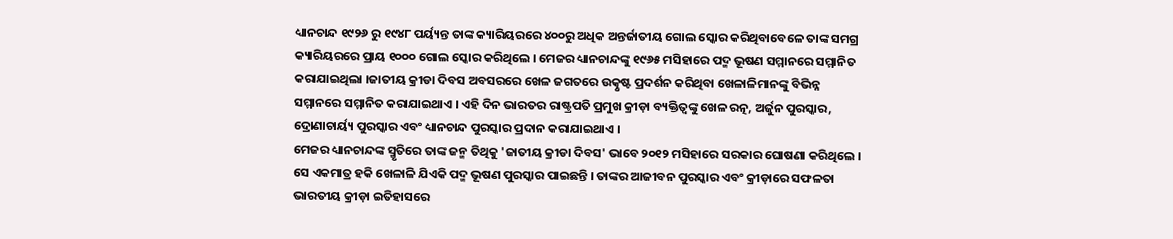ଧ୍ୟାନଚାନ୍ଦ ୧୯୨୬ ରୁ ୧୯୪୮ ପର୍ୟ୍ୟନ୍ତ ତାଙ୍କ କ୍ୟାରିୟରରେ ୪୦୦ରୁ ଅଧିକ ଅନ୍ତର୍ଜାତୀୟ ଗୋଲ ସ୍କୋର କରିଥିବାବେଳେ ତାଙ୍କ ସମଗ୍ର କ୍ୟାରିୟରରେ ପ୍ରାୟ ୧୦୦୦ ଗୋଲ ସ୍କୋର କରିଥିଲେ । ମେଜର ଧ୍ୟାନଚାନ୍ଦଙ୍କୁ ୧୯୬୫ ମସିହାରେ ପଦ୍ମ ଭୂଷଣ ସମ୍ମାନରେ ସମ୍ମାନିତ କରାଯାଇଥିଲା ।ଜାତୀୟ କ୍ରୀଡା ଦିବସ ଅବସରରେ ଖେଳ ଜଗତରେ ଉତ୍କୃଷ୍ଟ ପ୍ରଦର୍ଶନ କରିଥିବା ଖେଳାଳିମାନଙ୍କୁ ବିଭିନ୍ନ ସମ୍ମାନରେ ସମ୍ମାନିତ କରାଯାଇଥାଏ । ଏହି ଦିନ ଭାରତର ରାଷ୍ଟ୍ରପତି ପ୍ରମୁଖ କ୍ରୀଡ଼ା ବ୍ୟକ୍ତିତ୍ୱଙ୍କୁ ଖେଳ ରତ୍ନ, ଅର୍ଜୁନ ପୁରସ୍କାର, ଦ୍ରୋଣାଚାର୍ୟ୍ୟ ପୁରସ୍କାର ଏବଂ ଧ୍ୟାନଚାନ୍ଦ ପୁରସ୍କାର ପ୍ରଦାନ କରାଯାଇଥାଏ ।
ମେଜର ଧ୍ୟାନଚାନ୍ଦଙ୍କ ସ୍ମୃତିରେ ତାଙ୍କ ଜନ୍ମ ତିଥିକୁ 'ଜାତୀୟ କ୍ରୀଡା ଦିବସ' ଭାବେ ୨୦୧୨ ମସିହାରେ ସରକାର ଘୋଷଣା କରିଥିଲେ । ସେ ଏକମାତ୍ର ହକି ଖେଳାଳି ଯିଏକି ପଦ୍ମ ଭୂଷଣ ପୁରସ୍କାର ପାଇଛନ୍ତି । ତାଙ୍କର ଆଜୀବନ ପୁରସ୍କାର ଏବଂ କ୍ରୀଡ଼ାରେ ସଫଳତା ଭାରତୀୟ କ୍ରୀଡ଼ା ଇତିହାସରେ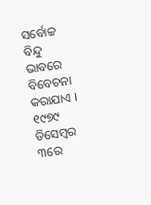ସର୍ବୋଚ୍ଚ ବିନ୍ଦୁ ଭାବରେ ବିବେଚନା କରାଯାଏ । ୧୯୭୯ ଡିସେମ୍ବର ୩ରେ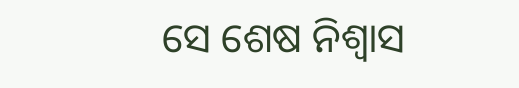ସେ ଶେଷ ନିଶ୍ବାସ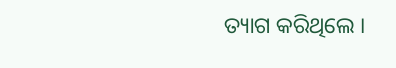ତ୍ୟାଗ କରିଥିଲେ ।